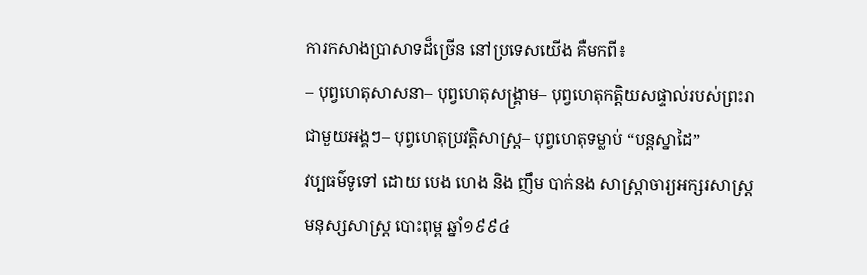ការកសាងប្រាសាទដ៏ច្រើន នៅប្រទេសយើង គឺមកពី៖
– បុព្វហេតុសាសនា– បុព្វហេតុសង្គ្រាម– បុព្វហេតុកត្តិយសផ្ទាល់របស់ព្រះរាជាមួយអង្គៗ– បុព្វហេតុប្រវត្តិសាស្ត្រ– បុព្វហេតុទម្លាប់ “បន្តស្នាដៃ”
វប្បធម៌ទូទៅ ដោយ បេង ហេង និង ញឹម បាក់នង សាស្រ្តាចារ្យអក្សរសាស្ត្រ មនុស្សសាស្ត្រ បោះពុម្ព ឆ្នាំ១៩៩៤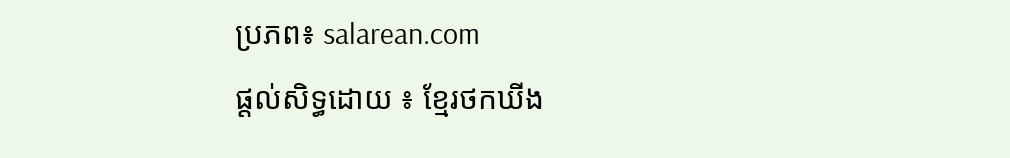ប្រភព៖ salarean.com
ផ្តល់សិទ្ធដោយ ៖ ខ្មែរថកឃីង